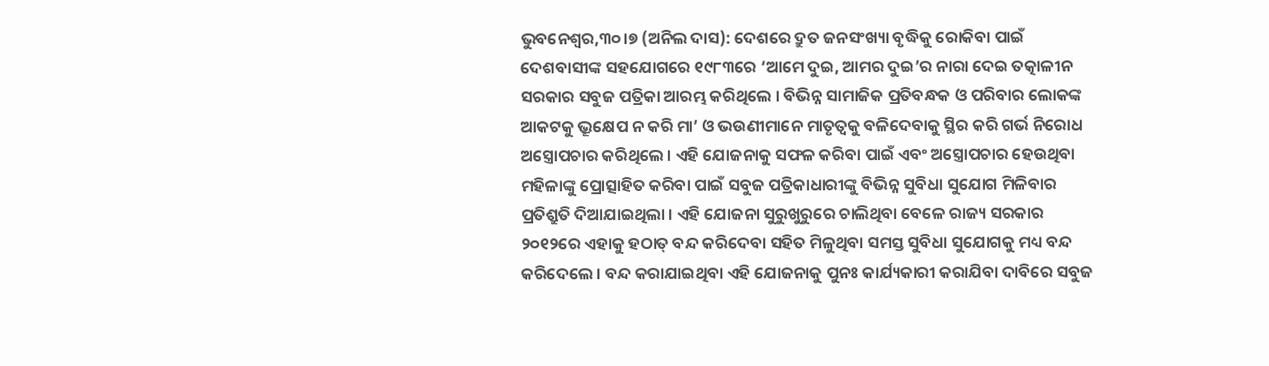ଭୁବନେଶ୍ୱର,୩୦।୭ (ଅନିଲ ଦାସ): ଦେଶରେ ଦ୍ରୁତ ଜନସଂଖ୍ୟା ବୃଦ୍ଧିକୁ ରୋକିବା ପାଇଁ ଦେଶବାସୀଙ୍କ ସହଯୋଗରେ ୧୯୮୩ରେ ‘ଆମେ ଦୁଇ, ଆମର ଦୁଇ’ର ନାରା ଦେଇ ତତ୍କାଳୀନ ସରକାର ସବୁଜ ପତ୍ରିକା ଆରମ୍ଭ କରିଥିଲେ । ବିଭିନ୍ନ ସାମାଜିକ ପ୍ରତିବନ୍ଧକ ଓ ପରିବାର ଲୋକଙ୍କ ଆକଟକୁ ଭ୍ରୂକ୍ଷେପ ନ କରି ମା’ ଓ ଭଉଣୀମାନେ ମାତୃତ୍ୱକୁ ବଳିଦେବାକୁ ସ୍ଥିର କରି ଗର୍ଭ ନିରୋଧ ଅସ୍ତ୍ରୋପଚାର କରିଥିଲେ । ଏହି ଯୋଜନାକୁ ସଫଳ କରିବା ପାଇଁ ଏବଂ ଅସ୍ତ୍ରୋପଚାର ହେଉଥିବା ମହିଳାଙ୍କୁ ପ୍ରୋତ୍ସାହିତ କରିବା ପାଇଁ ସବୁଜ ପତ୍ରିକାଧାରୀଙ୍କୁ ବିଭିନ୍ନ ସୁବିଧା ସୁଯୋଗ ମିଳିବାର ପ୍ରତିଶ୍ରୁତି ଦିଆଯାଇଥିଲା । ଏହି ଯୋଜନା ସୁରୁଖୁରୁରେ ଚାଲିଥିବା ବେଳେ ରାଜ୍ୟ ସରକାର ୨୦୧୨ରେ ଏହାକୁ ହଠାତ୍ ବନ୍ଦ କରିଦେବା ସହିତ ମିଳୁଥିବା ସମସ୍ତ ସୁବିଧା ସୁଯୋଗକୁ ମଧ୍ୟ ବନ୍ଦ କରିଦେଲେ । ବନ୍ଦ କରାଯାଇଥିବା ଏହି ଯୋଜନାକୁ ପୁନଃ କାର୍ଯ୍ୟକାରୀ କରାଯିବା ଦାବିରେ ସବୁଜ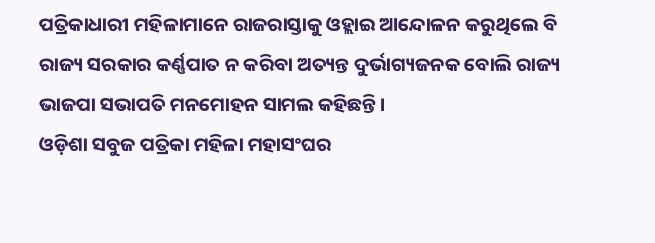ପତ୍ରିକାଧାରୀ ମହିଳାମାନେ ରାଜରାସ୍ତାକୁ ଓହ୍ଲାଇ ଆନ୍ଦୋଳନ କରୁଥିଲେ ବି ରାଜ୍ୟ ସରକାର କର୍ଣ୍ଣପାତ ନ କରିବା ଅତ୍ୟନ୍ତ ଦୁର୍ଭାଗ୍ୟଜନକ ବୋଲି ରାଜ୍ୟ ଭାଜପା ସଭାପତି ମନମୋହନ ସାମଲ କହିଛନ୍ତି ।
ଓଡ଼ିଶା ସବୁଜ ପତ୍ରିକା ମହିଳା ମହାସଂଘର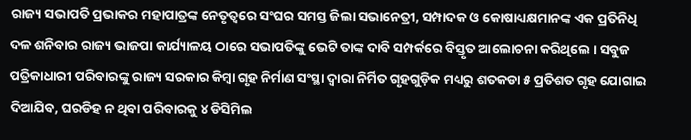ରାଜ୍ୟ ସଭାପତି ପ୍ରଭାକର ମହାପାତ୍ରଙ୍କ ନେତୃତ୍ୱରେ ସଂଘର ସମସ୍ତ ଜିଲା ସଭାନେତ୍ରୀ, ସମ୍ପାଦକ ଓ କୋଷାଧ୍ୟକ୍ଷମାନଙ୍କ ଏକ ପ୍ରତିନିଧି ଦଳ ଶନିବାର ରାଜ୍ୟ ଭାଜପା କାର୍ଯ୍ୟାଳୟ ଠାରେ ସଭାପତିଙ୍କୁ ଭେଟି ତାଙ୍କ ଦାବି ସମ୍ପର୍କରେ ବିସ୍ତୃତ ଆଲୋଚନା କରିଥିଲେ । ସବୁଜ ପତ୍ରିକାଧାରୀ ପରିବାରଙ୍କୁ ରାଜ୍ୟ ସରକାର କିମ୍ବା ଗୃହ ନିର୍ମାଣ ସଂସ୍ଥା ଦ୍ୱାରା ନିର୍ମିତ ଗୃହଗୁଡ଼ିକ ମଧ୍ୟରୁ ଶତକଡା ୫ ପ୍ରତିଶତ ଗୃହ ଯୋଗାଇ ଦିଆଯିବ, ଘରଡିହ ନ ଥିବା ପରିବାରକୁ ୪ ଡିସିମିଲ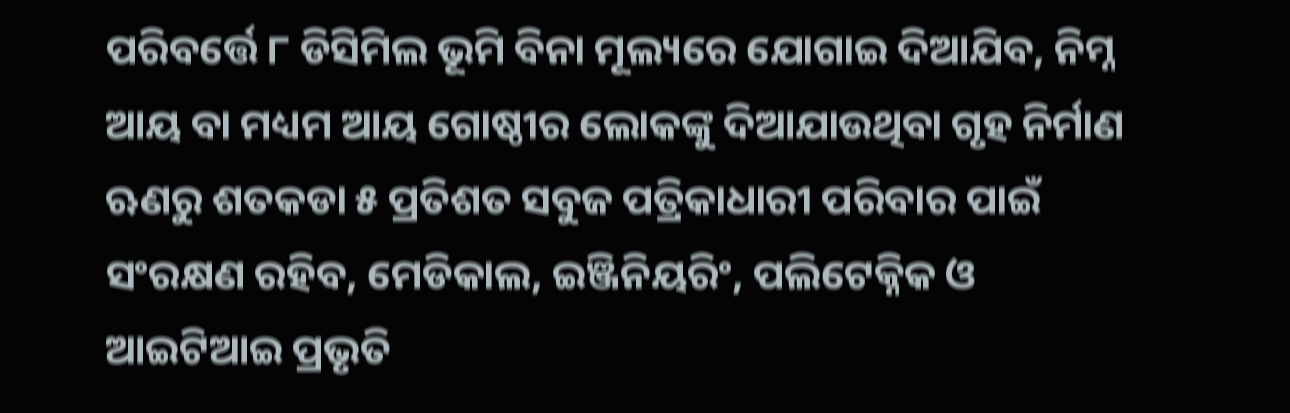ପରିବର୍ତ୍ତେ ୮ ଡିସିମିଲ ଭୂମି ବିନା ମୂଲ୍ୟରେ ଯୋଗାଇ ଦିଆଯିବ, ନିମ୍ନ ଆୟ ବା ମଧ୍ୟମ ଆୟ ଗୋଷ୍ଠୀର ଲୋକଙ୍କୁ ଦିଆଯାଉଥିବା ଗୃହ ନିର୍ମାଣ ଋଣରୁ ଶତକଡା ୫ ପ୍ରତିଶତ ସବୁଜ ପତ୍ରିକାଧାରୀ ପରିବାର ପାଇଁ ସଂରକ୍ଷଣ ରହିବ, ମେଡିକାଲ, ଇଞ୍ଜିନିୟରିଂ, ପଲିଟେକ୍ନିକ ଓ ଆଇଟିଆଇ ପ୍ରଭୃତି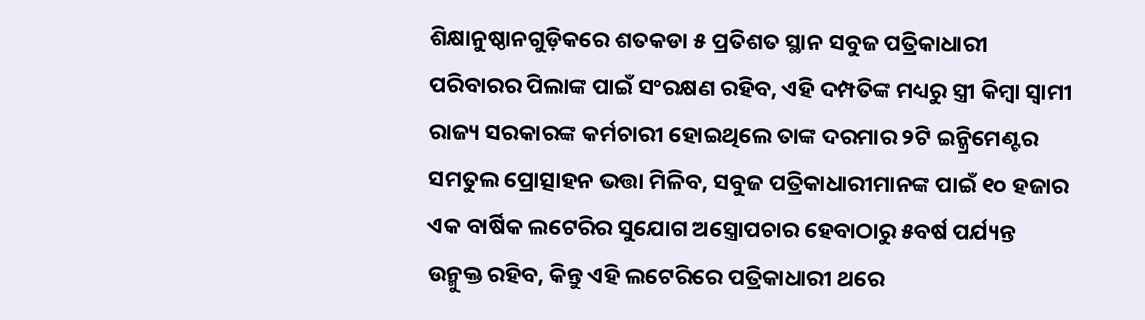ଶିକ୍ଷାନୁଷ୍ଠାନଗୁଡ଼ିକରେ ଶତକଡା ୫ ପ୍ରତିଶତ ସ୍ଥାନ ସବୁଜ ପତ୍ରିକାଧାରୀ ପରିବାରର ପିଲାଙ୍କ ପାଇଁ ସଂରକ୍ଷଣ ରହିବ, ଏହି ଦମ୍ପତିଙ୍କ ମଧ୍ୟରୁ ସ୍ତ୍ରୀ କିମ୍ବା ସ୍ବାମୀ ରାଜ୍ୟ ସରକାରଙ୍କ କର୍ମଚାରୀ ହୋଇଥିଲେ ତାଙ୍କ ଦରମାର ୨ଟି ଇନ୍କ୍ରିମେଣ୍ଟର ସମତୁଲ ପ୍ରୋତ୍ସାହନ ଭତ୍ତା ମିଳିବ, ସବୁଜ ପତ୍ରିକାଧାରୀମାନଙ୍କ ପାଇଁ ୧୦ ହଜାର ଏକ ବାର୍ଷିକ ଲଟେରିର ସୁଯୋଗ ଅସ୍ତ୍ରୋପଚାର ହେବାଠାରୁ ୫ବର୍ଷ ପର୍ଯ୍ୟନ୍ତ ଉନ୍ମୁକ୍ତ ରହିବ, କିନ୍ତୁ ଏହି ଲଟେରିରେ ପତ୍ରିକାଧାରୀ ଥରେ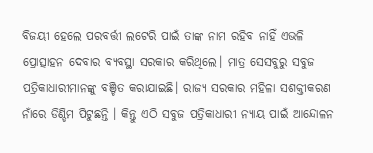ବିଜୟୀ ହେଲେ ପରବର୍ତ୍ତୀ ଲଟେରି ପାଇଁ ତାଙ୍କ ନାମ ରହିବ ନାହିଁ ଏଭଳି ପ୍ରୋତ୍ସାହନ ଦେବାର ବ୍ୟବସ୍ଥା ସରକାର କରିଥିଲେ। ମାତ୍ର ସେସବୁରୁ ସବୁଜ ପତ୍ରିକାଧାରୀମାନଙ୍କୁ ବଞ୍ଚିତ କରାଯାଇଛି। ରାଜ୍ୟ ସରକାର ମହିଳା ସଶକ୍ତୀକରଣ ନାଁରେ ଡିଣ୍ଡିମ ପିଟୁଛନ୍ତି । କିନ୍ତୁ ଏଠି ସବୁଜ ପତ୍ରିକାଧାରୀ ନ୍ୟାୟ ପାଇଁ ଆନ୍ଦୋଳନ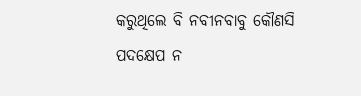କରୁଥିଲେ ବି ନବୀନବାବୁ କୌଣସି ପଦକ୍ଷେପ ନ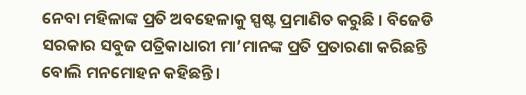ନେବା ମହିଳାଙ୍କ ପ୍ରତି ଅବହେଳାକୁ ସ୍ପଷ୍ଟ ପ୍ରମାଣିତ କରୁଛି । ବିଜେଡି ସରକାର ସବୁଜ ପତ୍ରିକାଧାରୀ ମା’ମାନଙ୍କ ପ୍ରତି ପ୍ରତାରଣା କରିଛନ୍ତି ବୋଲି ମନମୋହନ କହିଛନ୍ତି ।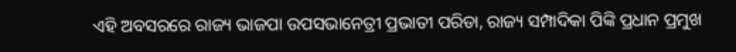ଏହି ଅବସରରେ ରାଜ୍ୟ ଭାଜପା ଉପସଭାନେତ୍ରୀ ପ୍ରଭାତୀ ପରିଡା, ରାଜ୍ୟ ସମ୍ପାଦିକା ପିଙ୍କି ପ୍ରଧାନ ପ୍ରମୁଖ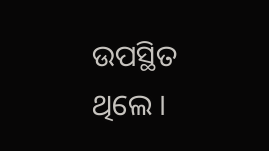ଉପସ୍ଥିତ ଥିଲେ ।